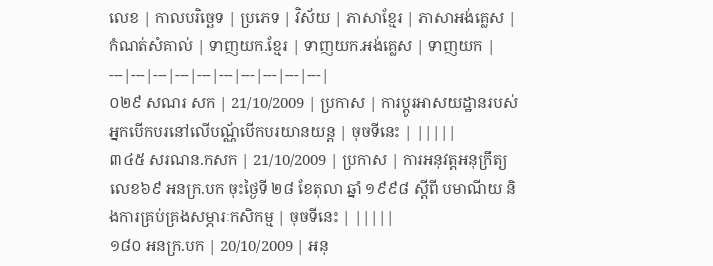លេខ | កាលបរិច្ឆេទ | ប្រភេទ | វិស័យ | ភាសាខ្មែរ | ភាសាអង់គ្លេស | កំណត់សំគាល់ | ទាញយក.ខ្មែរ | ទាញយក.អង់គ្លេស | ទាញយក |
---|---|---|---|---|---|---|---|---|---|
០២៩ សណរ សក | 21/10/2009 | ប្រកាស | ការប្តូរអាសយដ្ឋានរបស់អ្នកបើកបរនៅលើបណ្ណ័បើកបរយានយន្ត | ចុចទីនេះ | |||||
៣៤៥ សរណន.កសក | 21/10/2009 | ប្រកាស | ការអនុវត្តអនុក្រឹត្យលេខ៦៩ អនក្រ.បក ចុះថ្ងៃទី ២៨ ខែតុលា ឆ្នាំ ១៩៩៨ ស្តីពី បមាណីយ និងការគ្រប់គ្រងសម្ភារៈកសិកម្ម | ចុចទីនេះ | |||||
១៨០ អនក្រ.បក | 20/10/2009 | អនុ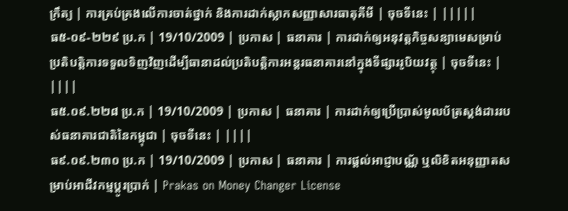ក្រឹត្យ | ការគ្រប់គ្រងលើការចាត់ថ្នាក់ និងការដាក់ស្លាកសញ្ញាសារធាតុគីមី | ចុចទីនេះ | |||||
ធ៥-០៩-២២៩ ប្រ.ក | 19/10/2009 | ប្រកាស | ធនាគារ | ការដាក់ឲ្យអនុវត្តកិច្ចសន្យាមេសម្រាប់ប្រតិបត្តិការទទួលទិញវិញដើម្បីធានាដល់ប្រតិបត្តិការអន្តរធនាគារនៅក្នុងទីផ្សាររូបិយវត្ថុ | ចុចទីនេះ | ||||
ធ៥.០៩.២២៨ ប្រ.ក | 19/10/2009 | ប្រកាស | ធនាគារ | ការដាក់ឲ្យប្រើប្រាស់មូលប័ត្រស្ដង់ដាររបស់ធនាគារជាតិនៃកម្ពុជា | ចុចទីនេះ | ||||
ធ៩.០៩.២៣០ ប្រ.ក | 19/10/2009 | ប្រកាស | ធនាគារ | ការផ្តល់អាជ្ញាបណ្ណ័ ឬលិខិតអនុញ្ញាតសម្រាប់អាជីវកម្មប្តូរប្រាក់ | Prakas on Money Changer License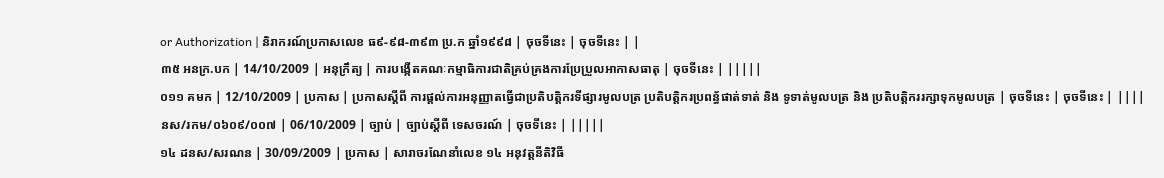or Authorization | និរាករណ៍ប្រកាសលេខ ធ៩-៩៨-៣៩៣ ប្រ.ក ឆ្នាំ១៩៩៨ | ចុចទីនេះ | ចុចទីនេះ | |
៣៥ អនក្រ.បក | 14/10/2009 | អនុក្រឹត្យ | ការបង្កើតគណៈកម្មាធិការជាតិគ្រប់គ្រងការប្រែប្រួលអាកាសធាតុ | ចុចទីនេះ | |||||
០១១ គមក | 12/10/2009 | ប្រកាស | ប្រកាសស្តីពី ការផ្តល់ការអនុញ្ញាតធ្វើជាប្រតិបត្តិករទីផ្សារមូលបត្រ ប្រតិបត្តិករប្រពន្ធ័ផាត់ទាត់ និង ទូទាត់មូលបត្រ និង ប្រតិបត្តិកររក្សាទុកមូលបត្រ | ចុចទីនេះ | ចុចទីនេះ | ||||
នស/រកម/០៦០៩/០០៧ | 06/10/2009 | ច្បាប់ | ច្បាប់ស្តីពី ទេសចរណ៍ | ចុចទីនេះ | |||||
១៤ ដនស/សរណន | 30/09/2009 | ប្រកាស | សារាចរណែនាំលេខ ១៤ អនុវត្ដនីតិវិធី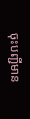ចុះបញ្ជីមាន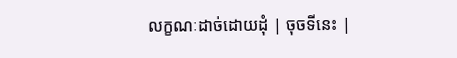លក្ខណៈដាច់ដោយដុំ | ចុចទីនេះ |